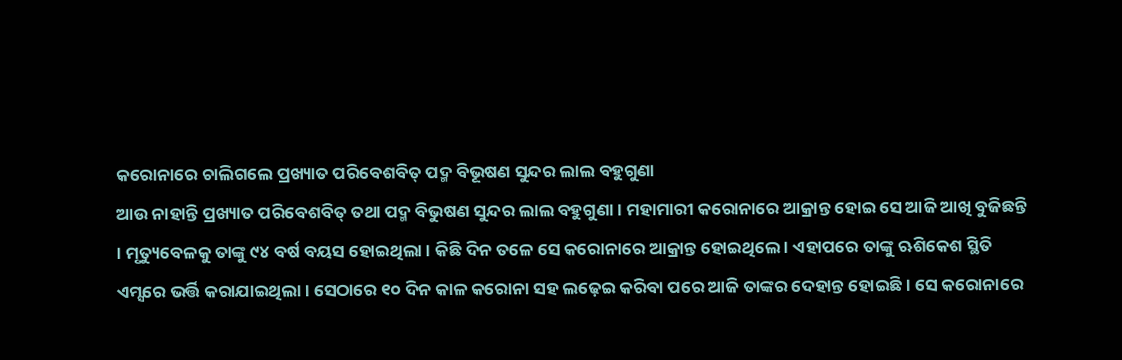କରୋନାରେ ଚାଲିଗଲେ ପ୍ରଖ୍ୟାତ ପରିବେଶବିତ୍ ପଦ୍ମ ବିଭୂଷଣ ସୁନ୍ଦର ଲାଲ ବହୁଗୁଣା
ଆଉ ନାହାନ୍ତି ପ୍ରଖ୍ୟାତ ପରିବେଶବିତ୍ ତଥା ପଦ୍ମ ବିଭୁଷଣ ସୁନ୍ଦର ଲାଲ ବହୁଗୁଣା । ମହାମାରୀ କରୋନାରେ ଆକ୍ରାନ୍ତ ହୋଇ ସେ ଆଜି ଆଖି ବୁଜିଛନ୍ତି । ମୃତ୍ୟୁବେଳକୁ ତାଙ୍କୁ ୯୪ ବର୍ଷ ବୟସ ହୋଇଥିଲା । କିଛି ଦିନ ତଳେ ସେ କରୋନାରେ ଆକ୍ରାନ୍ତ ହୋଇଥିଲେ । ଏହାପରେ ତାଙ୍କୁ ଋଶିକେଶ ସ୍ଥିତି ଏମ୍ସରେ ଭର୍ତ୍ତି କରାଯାଇଥିଲା । ସେଠାରେ ୧୦ ଦିନ କାଳ କରୋନା ସହ ଲଢ଼େଇ କରିବା ପରେ ଆଜି ତାଙ୍କର ଦେହାନ୍ତ ହୋଇଛି । ସେ କରୋନାରେ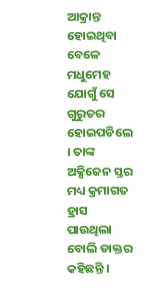ଆକ୍ରାନ୍ତ ହୋଇଥିବା ବେଳେ ମଧୁମେହ ଯୋଗୁଁ ସେ ଗୁରୁତର ହୋଇପଡିଲେ । ତାଙ୍କ ଅକ୍ସିଜେନ ସ୍ତର ମଧ୍ୟ କ୍ରମାଗତ ହ୍ରାସ ପାଉଥିଲା ବୋଲି ଡାକ୍ତର କହିଛନ୍ତି ।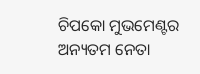ଚିପକୋ ମୁଭମେଣ୍ଟର ଅନ୍ୟତମ ନେତା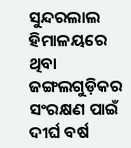ସୁନ୍ଦରଲାଲ ହିମାଳୟରେ ଥିବା ଜଙ୍ଗଲଗୁଡ଼ିକର ସଂରକ୍ଷଣ ପାଇଁ ଦୀର୍ଘ ବର୍ଷ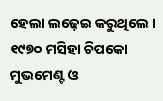ହେଲା ଲଢ଼େଇ କରୁଥିଲେ । ୧୯୭୦ ମସିହା ଚିପକୋ ମୁଭମେଣ୍ଟ ଓ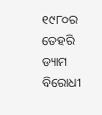୧୯୮୦ର ତେହରି ଡ୍ୟାମ ବିରୋଧୀ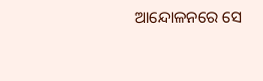ଆନ୍ଦୋଳନରେ ସେ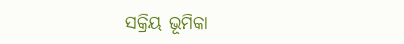ସକ୍ରିୟ ଭୂମିକା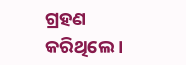ଗ୍ରହଣ କରିଥିଲେ ।